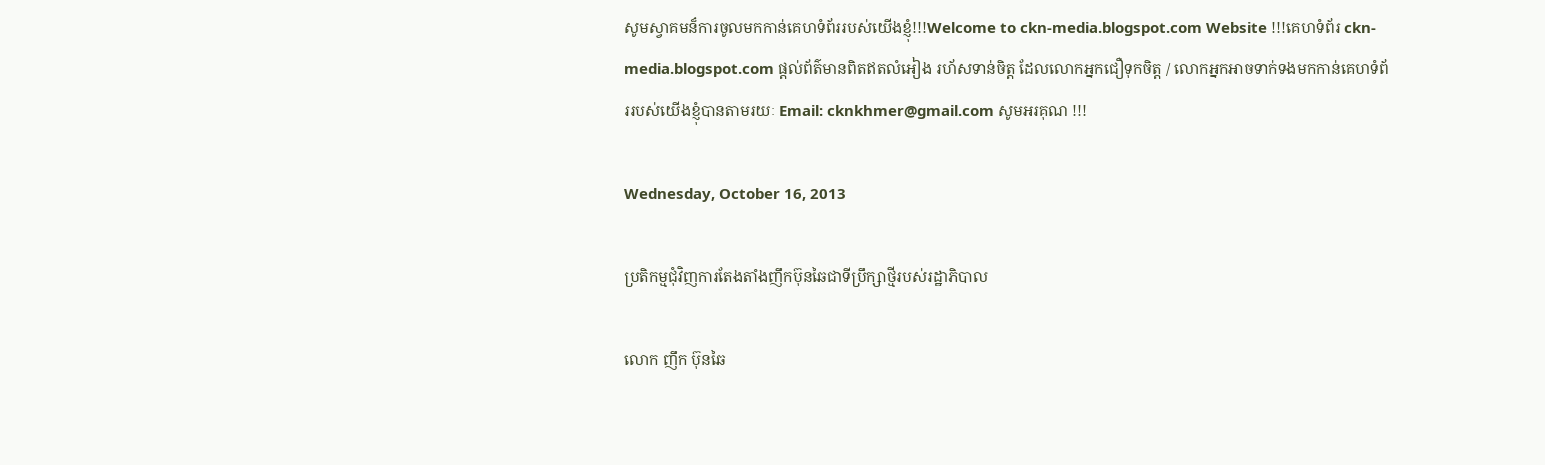សូមស្វាគមន៏ការចូលមកកាន់គេហទំព័ររបស់យើងខ្ញុំ!!!Welcome to ckn-media.blogspot.com Website !!!គេហទំព័រ ckn-media.blogspot.com ផ្តល់ព័ត៌មានពិតឥតលំអៀង រហ័សទាន់ចិត្ត ដែលលោកអ្នកជឿទុកចិត្ត / លោកអ្នកអាចទាក់ទងមកកាន់គេហទំព័ររបស់យើងខ្ញុំបានតាមរយៈ Email: cknkhmer@gmail.com សូមអរគុណ !!!

Wednesday, October 16, 2013

ប្រតិកម្មជុំវិញការតែងតាំងញឹកប៊ុនឆៃជាទីប្រឹក្សាថ្មីរបស់រដ្ឋាភិបាល

លោក ញឹក ប៊ុនឆៃ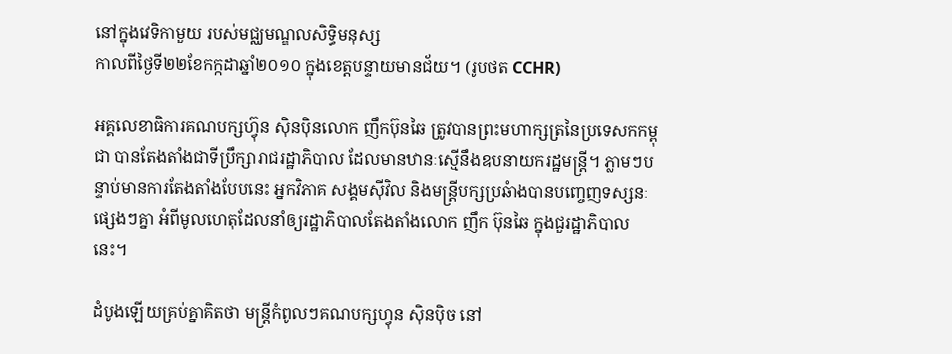នៅក្នុងវេទិកាមួយ របស់មជ្ឈមណ្ឌលសិទ្ធិមនុស្ស
កាលពីថ្ងៃទី២២ខែកក្កដាឆ្នាំ២០១០ ក្នុងខេត្តបន្ទាយមានជ័យ។ (រូបថត CCHR)

អគ្គលេខាធិការគណបក្សហ្វ៊ុន ស៊ិនប៉ិនលោក ញឹកប៊ុនឆៃ ត្រូវបានព្រះមហាក្សត្រនៃប្រទេសកកម្ពុជា បានតែងតាំងជាទីប្រឹក្សារាជរដ្ឋាភិបាល ដែលមានឋានៈស្មើនឹងឧបនាយករដ្ឋមន្រ្តី។ ភ្លាមៗបន្ទាប់មានការតែងតាំងបែបនេះ អ្នកវិភាគ សង្គមស៊ីវិល និងមន្រ្តីបក្សប្រឆំាងបានបញ្ចេញទស្សនៈផ្សេងៗគ្នា អំពីមូលហេតុដែលនាំឲ្យរដ្ឋាភិបាលតែងតាំងលោក ញឹក ប៊ុនឆៃ ក្នុងជួរដ្ឋាភិបាលនេះ។

ដំបូងឡើយគ្រប់គ្នាគិតថា មន្រ្តីកំពូលៗគណបក្សហ្វុន ស៊ិនប៉ិច នៅ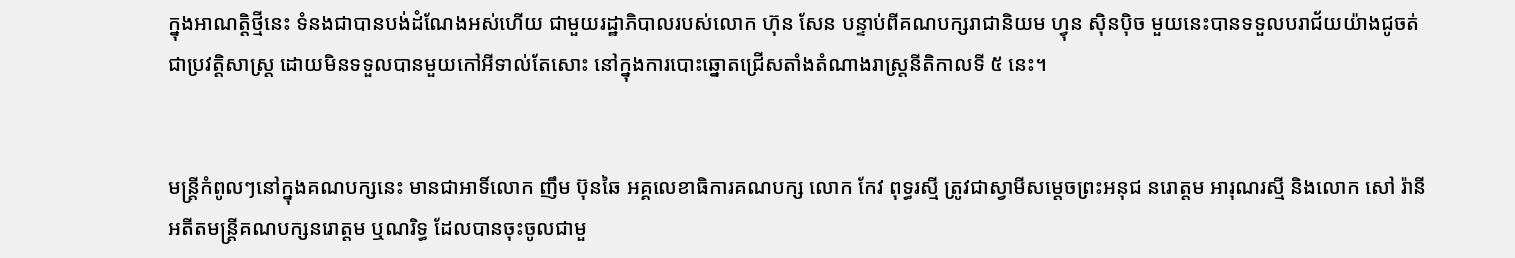ក្នុងអាណត្តិថ្មីនេះ ទំនងជាបានបង់ដំណែងអស់ហើយ ជាមួយរដ្ឋាភិបាលរបស់លោក ហ៊ុន សែន បន្ទាប់ពីគណបក្សរាជានិយម ហ្វុន ស៊ិនប៉ិច មួយនេះបានទទួលបរាជ័យយ៉ាងជូចត់ជាប្រវត្តិសាស្រ្ត ដោយមិនទទួលបានមួយកៅអីទាល់តែសោះ នៅក្នុងការបោះឆ្នោតជ្រើសតាំងតំណាងរាស្រ្តនីតិកាលទី ៥ នេះ។


មន្រ្តីកំពូលៗនៅក្នុងគណបក្សនេះ មានជាអាទិ៍លោក ញឹម ប៊ុនឆៃ អគ្គលេខាធិការគណបក្ស លោក កែវ ពុទ្ធរស្មី ត្រូវជាស្វាមីសម្ដេចព្រះអនុជ នរោត្តម អារុណរស្មី និងលោក សៅ រ៉ានី អតីតមន្រ្តីគណបក្សនរោត្តម ឬណរិទ្ធ ដែលបានចុះចូលជាមួ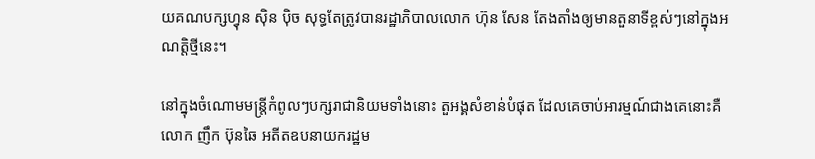យគណបក្សហ្វុន ស៊ិន ប៉ិច សុទ្ធតែត្រូវបានរដ្ឋាភិបាលលោក ហ៊ុន សែន តែងតាំងឲ្យមានតួនាទីខ្ពស់ៗនៅក្នុងអណត្តិថ្មីនេះ។

នៅក្នុងចំណោមមន្រ្តីកំពូលៗបក្សរាជានិយមទាំងនោះ តួអង្គសំខាន់បំផុត ដែលគេចាប់អារម្មណ៍ជាងគេនោះគឺ លោក ញឹក ប៊ុនឆៃ អតីតឧបនាយករដ្ឋម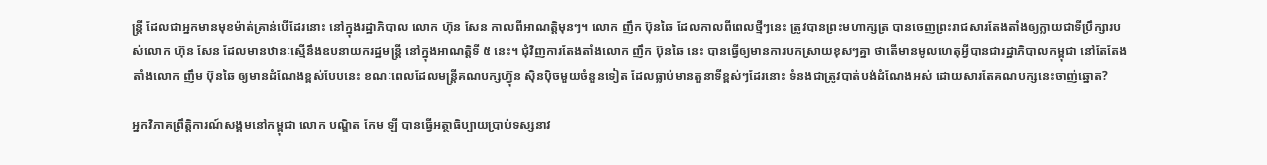ន្រ្តី ដែលជាអ្នកមានមុខម៉ាត់គ្រាន់បើដែរនោះ នៅក្នុងរដ្ឋាភិបាល លោក ហ៊ុន សែន កាលពីអាណត្តិមុនៗ។ លោក ញឹក ប៊ុនឆៃ ដែលកាលពីពេលថ្មីៗនេះ ត្រូវបានព្រះមហាក្សត្រ បានចេញព្រះរាជសារតែងតាំងឲ្យក្លាយជាទីប្រឹក្សារបស់លោក ហ៊ុន សែន ដែលមានឋានៈស្មើនឹងឧបនាយករដ្ឋមន្រ្តី នៅក្នុងអាណត្តិទី ៥ នេះ។ ជុំវិញការតែងតាំងលោក ញឹក ប៊ុនឆៃ នេះ បានធ្វើឲ្យមានការបកស្រាយខុសៗគ្នា ថាតើមានមូលហេតុអ្វីបានជារដ្ឋាភិបាលកម្ពុជា នៅតែតែងតាំងលោក ញឹម ប៊ុនឆៃ ឲ្យមានដំណែងខ្ពស់បែបនេះ ខណៈពេលដែលមន្រ្តីគណបក្សហ្វ៊ុន ស៊ិនប៉ិចមួយចំនួនទៀត ដែលធ្លាប់មានតួនាទីខ្ពស់ៗដែរនោះ ទំនងជាត្រូវបាត់បង់ដំណែងអស់ ដោយសារតែគណបក្សនេះចាញ់ឆ្នោត?

អ្នកវិភាគព្រឹត្តិការណ៍សង្គមនៅកម្ពុជា លោក បណ្ឌិត កែម ឡី បានធ្វើអត្ថាធិប្បាយប្រាប់ទស្សនាវ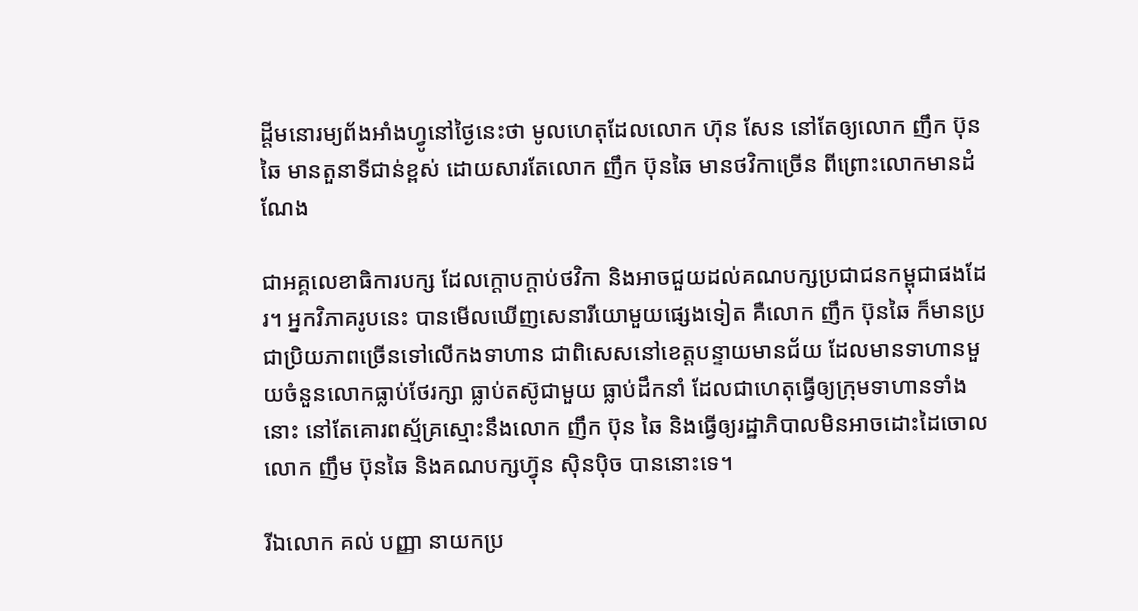ដ្ដីមនោរម្យព័ងអាំងហ្វូនៅថ្ងៃនេះថា មូលហេតុដែលលោក ហ៊ុន សែន នៅតែឲ្យលោក ញឹក ប៊ុនឆៃ មានតួនាទីជាន់ខ្ពស់ ដោយសារតែលោក ញឹក ប៊ុនឆៃ មានថវិកាច្រើន ពីព្រោះលោកមានដំណែង

ជាអគ្គលេខាធិការបក្ស ដែលក្តោបក្តាប់ថវិកា និងអាចជួយដល់គណបក្សប្រជាជនកម្ពុជាផងដែរ។ អ្នកវិភាគរូបនេះ បានមើលឃើញសេនារីយោមួយផ្សេងទៀត គឺលោក ញឹក ប៊ុនឆៃ ក៏មានប្រជាប្រិយភាពច្រើនទៅលើកងទាហាន ជាពិសេសនៅខេត្តបន្ទាយមានជ័យ ដែលមានទាហានមួយចំនួនលោកធ្លាប់ថែរក្សា ធ្លាប់តស៊ូជាមួយ ធ្លាប់ដឹកនាំ ដែលជាហេតុធ្វើឲ្យក្រុមទាហានទាំងនោះ នៅតែគោរពស្ម័គ្រស្មោះនឹងលោក ញឹក ប៊ុន ឆៃ និងធ្វើឲ្យរដ្ឋាភិបាលមិនអាចដោះដៃចោលលោក ញឹម ប៊ុនឆៃ និងគណបក្សហ្វ៊ុន ស៊ិនប៉ិច បាននោះទេ។

រីឯលោក គល់ បញ្ញា នាយកប្រ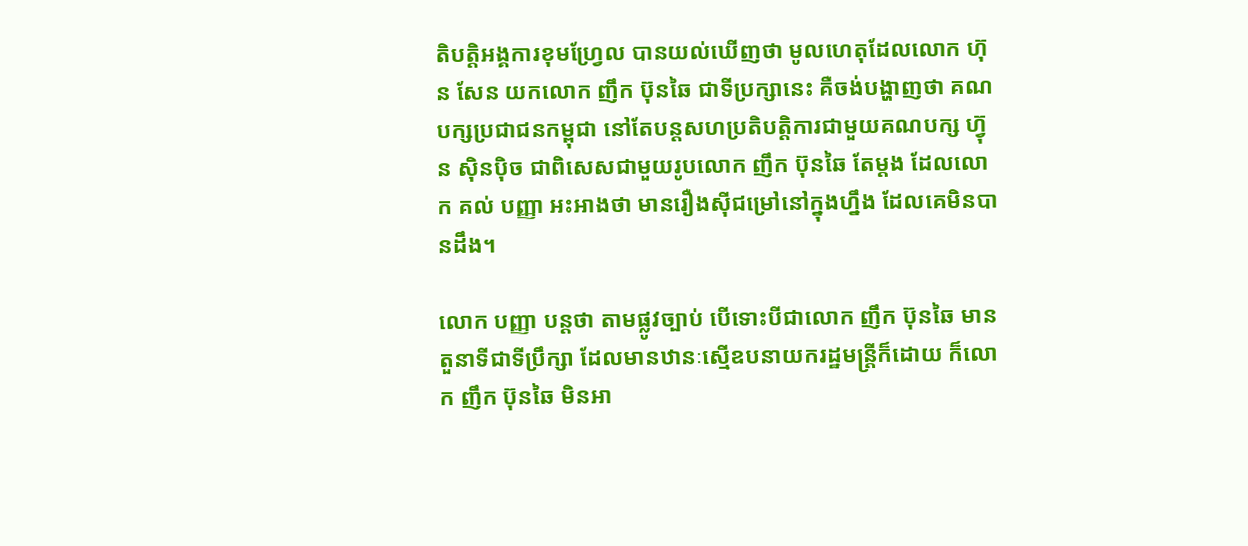តិបត្តិអង្គការខុមហ្វ្រែល បានយល់ឃើញថា មូលហេតុដែលលោក ហ៊ុន សែន យកលោក ញឹក ប៊ុនឆៃ ជាទីប្រក្សានេះ គឺចង់បង្ហាញថា គណបក្សប្រជាជនកម្ពុជា នៅតែបន្តសហប្រតិបត្តិការជាមួយគណបក្ស ហ្វ៊ុន ស៊ិនប៉ិច ជាពិសេសជាមួយរូបលោក ញឹក ប៊ុនឆៃ តែម្តង ដែលលោក គល់ បញ្ញា អះអាងថា មានរឿងស៊ីជម្រៅនៅក្នុងហ្នឹង ដែលគេមិនបានដឹង។

លោក បញ្ញា បន្តថា តាមផ្លូវច្បាប់ បើទោះបីជាលោក ញឹក ប៊ុនឆៃ មានតួនាទីជាទីប្រឹក្សា ដែលមានឋានៈស្មើឧបនាយករដ្ឋមន្រ្តីក៏ដោយ ក៏លោក ញឹក ប៊ុនឆៃ មិនអា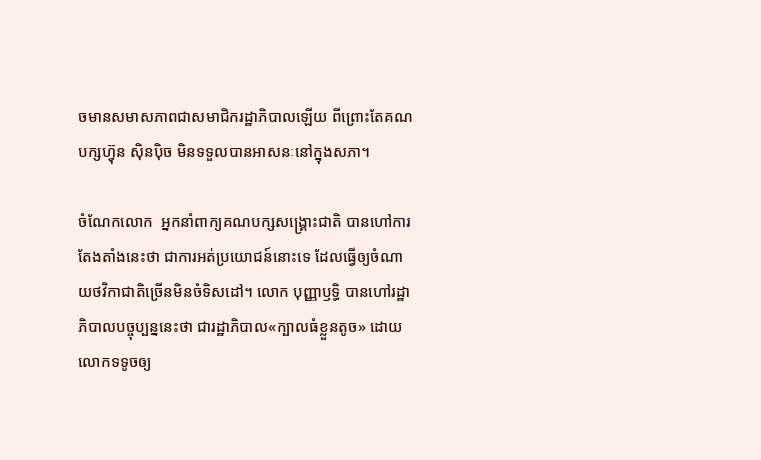ចមានសមាសភាពជាសមាជិករដ្ឋាភិបាលឡើយ ពីព្រោះតែគណបក្សហ្វ៊ុន ស៊ិនប៉ិច មិនទទួលបានអាសនៈនៅក្នុងសភា។

ចំណែកលោក  អ្នកនាំពាក្យគណបក្សសង្រ្គោះជាតិ បានហៅការតែងតាំងនេះថា ជាការអត់ប្រយោជន៍នោះទេ ដែលធ្វើឲ្យចំណាយថវិកាជាតិច្រើនមិនចំទិសដៅ។ លោក បុញ្ញាឫទ្ធិ បានហៅរដ្ឋាភិបាលបច្ចុប្បន្ននេះថា ជារដ្ឋាភិបាល«ក្បាលធំខ្លួនតូច» ដោយលោកទទូចឲ្យ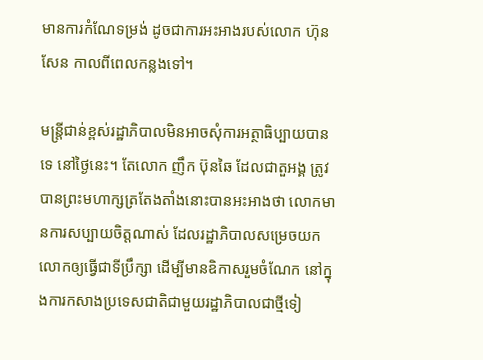មានការកំណែទម្រង់ ដូចជាការអះអាងរបស់លោក ហ៊ុន សែន កាលពីពេលកន្លងទៅ។

មន្រ្តីជាន់ខ្ពស់រដ្ឋាភិបាលមិនអាចសុំការអត្ថាធិប្បាយបានទេ នៅថ្ងៃនេះ។ តែលោក ញឹក ប៊ុនឆៃ ដែលជាតួអង្គ ត្រូវបានព្រះមហាក្សត្រតែងតាំងនោះបានអះអាងថា លោកមានការសប្បាយចិត្តណាស់ ដែលរដ្ឋាភិបាលសម្រេចយកលោកឲ្យធ្វើជាទីប្រឹក្សា ដើម្បីមានឧិកាសរួមចំណែក នៅក្នុងការកសាងប្រទេសជាតិជាមួយរដ្ឋាភិបាលជាថ្មីទៀ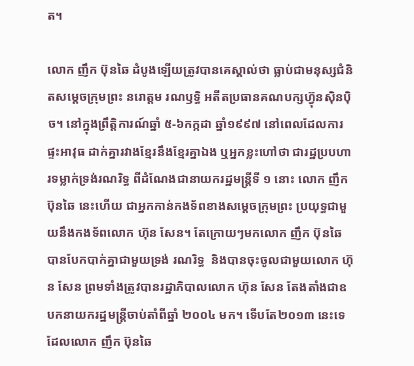ត។

លោក ញឹក ប៊ុនឆៃ ដំបូងឡើយត្រូវបានគេស្គាល់ថា ធ្លាប់ជាមនុស្សជំនិតសម្តេចក្រុមព្រះ នរោត្តម រណឫទ្ធិ អតីតប្រធានគណបក្សហ្វ៊ុនស៊ិនប៉ិច។ នៅក្នុងព្រឹត្តិការណ៍ឆ្នាំ ៥-៦កក្កដា ឆ្នាំ១៩៩៧ នៅពេលដែលការផ្ទះអាវុធ ដាក់គ្នារវាងខ្មែរនឹងខ្មែរគ្នាឯង ឬអ្នកខ្លះហៅថា ជារដ្ឋប្របហារទម្លាក់ទ្រង់រណរិទ្ធ ពីដំណែងជានាយករដ្ឋមន្រ្តីទី ១ នោះ លោក ញឹក ប៊ុនឆៃ នេះហើយ ជាអ្នកកាន់កងទ័ពខាងសម្តេចក្រុមព្រះ ប្រយុទ្ធជាមួយនឹងកងទ័ពលោក ហ៊ុន សែន។ តែក្រោយៗមកលោក ញឹក ប៊ុនឆៃ បានបែកបាក់គ្នាជាមួយទ្រង់ រណរិទ្ធ  និងបានចុះចូលជាមួយលោក ហ៊ុន សែន ព្រមទាំងត្រូវបានរដ្ឋាភិបាលលោក ហ៊ុន សែន តែងតាំងជាឧបកនាយករដ្ឋមន្រ្តីចាប់តាំពីឆ្នាំ ២០០៤ មក។ ទើបតែ២០១៣ នេះទេ ដែលលោក ញឹក ប៊ុនឆៃ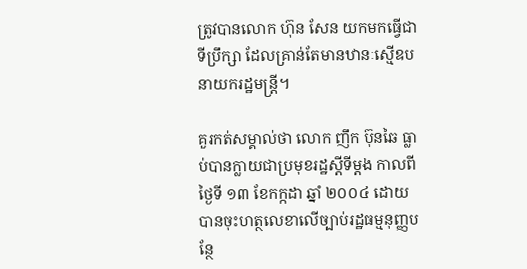ត្រូវបានលោក ហ៊ុន សែន យកមកធ្វើជាទីប្រឹក្សា ដែលគ្រាន់តែមានឋានៈស្មើឧបនាយករដ្ឋមន្រ្តី។

គួរកត់សម្គាល់ថា លោក ញឹក ប៊ុនឆៃ ធ្លាប់បានក្លាយជាប្រមុខរដ្ឋស្តីទីម្តង កាលពីថ្ងៃទី ១៣ ខែកក្កដា ឆ្នាំ ២០០៤ ដោយបានចុះហត្ថលេខាលើច្បាប់រដ្ឋធម្មនុញ្ញបន្ថែ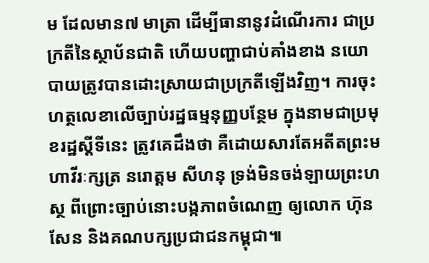ម ដែលមាន៧ មាត្រា ដើម្បីធានានូវដំណើរការ ជាប្រក្រតីនៃស្ថាប័នជាតិ ហើយបញ្ហាជាប់គាំងខាង នយោបាយត្រូវបានដោះស្រាយជាប្រក្រតីឡើងវិញ។ ការចុះហត្ថលេខាលើច្បាប់រដ្ឋធម្មនុញ្ញបន្ថែម ក្នុងនាមជាប្រមុខរដ្ឋស្តីទីនេះ ត្រូវគេដឹងថា គឺដោយសារតែអតីតព្រះមហាវីរៈក្សត្រ នរោត្ដម សីហនុ ទ្រង់មិនចង់ឡាយព្រះហស្ថ ពីព្រោះច្បាប់នោះបង្កភាពចំណេញ ឲ្យលោក ហ៊ុន សែន និងគណបក្សប្រជាជនកម្ពុជា៕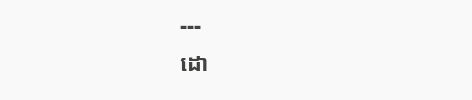---
ដោ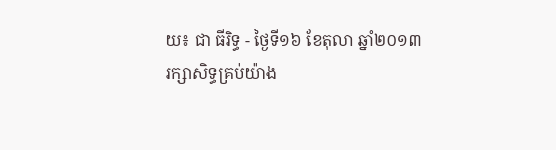យ៖ ជា ធីរិទ្ធ - ថ្ងៃទី១៦ ខែតុលា ឆ្នាំ២០១៣
រក្សាសិទ្ធគ្រប់យ៉ាង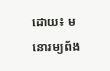ដោយ៖ មនោរម្យព័ង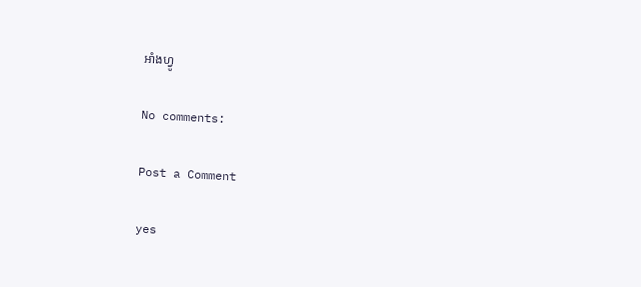អាំងហ្វូ

No comments:

Post a Comment

yes